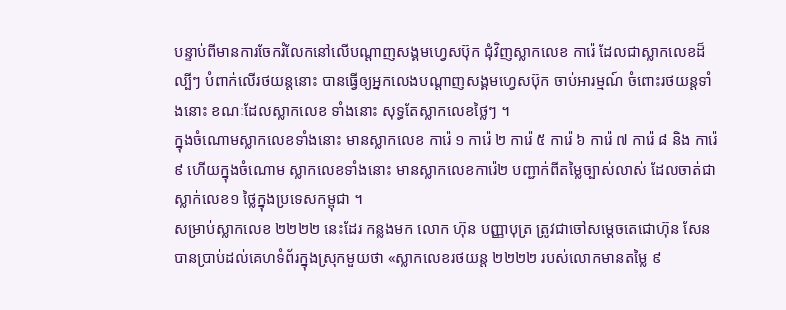បន្ទាប់ពីមានការចែករំលែកនៅលើបណ្តាញសង្គមហ្វេសប៊ុក ជុំវិញស្លាកលេខ ការ៉េ ដែលជាស្លាកលេខដ៏ល្បីៗ បំពាក់លើរថយន្តនោះ បានធ្វើឲ្យអ្នកលេងបណ្តាញសង្គមហ្វេសប៊ុក ចាប់អារម្មណ៍ ចំពោះរថយន្តទាំងនោះ ខណៈដែលស្លាកលេខ ទាំងនោះ សុទ្ធតែស្លាកលេខថ្លៃៗ ។
ក្នុងចំណោមស្លាកលេខទាំងនោះ មានស្លាកលេខ ការ៉េ ១ ការ៉េ ២ ការ៉េ ៥ ការ៉េ ៦ ការ៉េ ៧ ការ៉េ ៨ និង ការ៉េ ៩ ហើយក្នុងចំណោម ស្លាកលេខទាំងនោះ មានស្លាកលេខការ៉េ២ បញ្ជាក់ពីតម្លៃច្បាស់លាស់ ដែលចាត់ជាស្លាក់លេខ១ ថ្លៃក្នុងប្រទេសកម្ពុជា ។
សម្រាប់ស្លាកលេខ ២២២២ នេះដែរ កន្លងមក លោក ហ៊ុន បញ្ញាបុត្រ ត្រូវជាចៅសម្តេចតេជោហ៊ុន សែន បានប្រាប់ដល់គេហទំព័រក្នុងស្រុកមួយថា «ស្លាកលេខរថយន្ត ២២២២ របស់លោកមានតម្លៃ ៩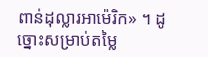ពាន់ដុល្លារអាម៉េរិក» ។ ដូច្នោះសម្រាប់តម្លៃ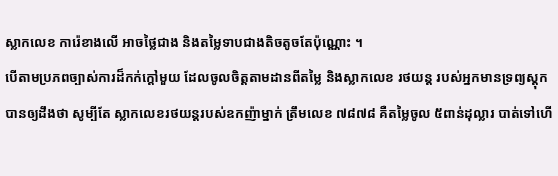ស្លាកលេខ ការ៉េខាងលើ អាចថ្លៃជាង និងតម្លៃទាបជាងតិចតូចតែប៉ុណ្ណោះ ។
បើតាមប្រភពច្បាស់ការដ៏កក់ក្តៅមួយ ដែលចូលចិត្តតាមដានពីតម្លៃ និងស្លាកលេខ រថយន្ត របស់អ្នកមានទ្រព្យស្តុកបានឲ្យដឹងថា សូម្បីតែ ស្លាកលេខរថយន្តរបស់ឧកញ៉ាម្នាក់ ត្រឹមលេខ ៧៨៧៨ គឺតម្លៃចូល ៥ពាន់ដុល្លារ បាត់ទៅហើ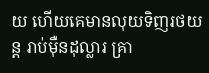យ ហើយគេមានលុយទិញរថយន្ត រាប់ម៉ឺនដុល្លារ គ្រា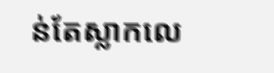ន់តែស្លាកលេ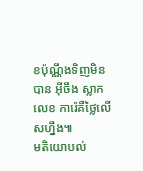ខប៉ុណ្ណឹងទិញមិនបាន អ៊ីចឹង ស្លាកលេខ ការ៉េគឺថ្លៃលើសហ្នឹង៕
មតិយោបល់